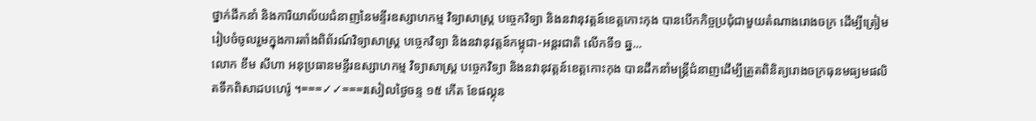ថ្នាក់ដឹកនាំ និងការិយាល័យជំនាញនៃមន្ទីរឧស្សាហកម្ម វិទ្យាសាស្ត្រ បច្ចេកវិទ្យា និងនវានុវត្តន៍ខេត្តកោះកុង បានបើកកិច្ចប្រជុំជាមួយតំណាងរោងចក្រ ដើម្បីត្រៀមរៀបចំចូលរួមក្នុងការតាំងពិព័រណ៍វិទ្យាសាស្ត្រ បច្ចេកវិទ្យា និងនវានុវត្តន៍កម្ពុជា-អន្តរជាតិ លើកទី១ ឆ្ន...
លោក ខឹម សីហា អនុប្រធានមន្ទីរឧស្សាហកម្ម វិទ្យាសាស្ត្រ បច្ចេកវិទ្យា និងនវានុវត្តន៍ខេត្តកោះកុង បានដឹកនាំមន្រ្តីជំនាញដើម្បីត្រួតពិនិត្យរោងចក្រធុនមធ្យមផលិតទឹកពិសាដបហេរ៉ូ ។===✓✓===រសៀលថ្ងៃចន្ទ ១៥ កើត ខែផល្គុន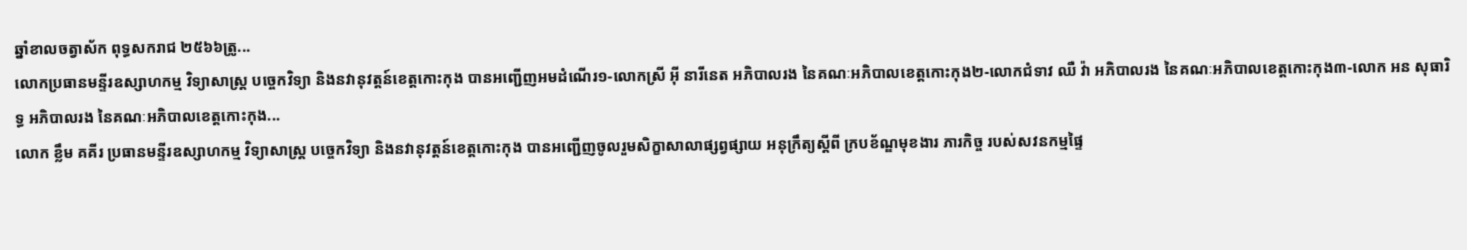ឆ្នាំខាលចត្វាស័ក ពុទ្ធសករាជ ២៥៦៦ត្រូ...
លោកប្រធានមន្ទីរឧស្សាហកម្ម វិទ្យាសាស្ត្រ បច្ចេកវិទ្យា និងនវានុវត្តន៍ខេត្តកោះកុង បានអញ្ជើញអមដំណើរ១-លោកស្រី អុី នារីនេត អភិបាលរង នៃគណៈអភិបាលខេត្តកោះកុង២-លោកជំទាវ ឈឺ វ៉ា អភិបាលរង នៃគណៈអភិបាលខេត្តកោះកុង៣-លោក អន សុធារិទ្ធ អភិបាលរង នៃគណៈអភិបាលខេត្តកោះកុង...
លោក ខ្លឹម គគីរ ប្រធានមន្ទីរឧស្សាហកម្ម វិទ្យាសាស្ត្រ បច្ចេកវិទ្យា និងនវានុវត្តន៍ខេត្តកោះកុង បានអញ្ជើញចូលរួមសិក្ខាសាលាផ្សព្វផ្សាយ អនុក្រឹត្យស្ដីពី ក្របខ័ណ្ឌមុខងារ ភារកិច្ច របស់សវនកម្មផ្ទៃ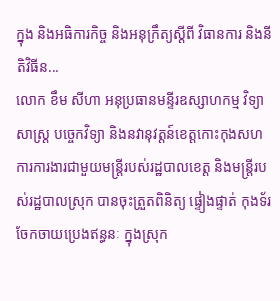ក្នុង និងអធិការកិច្ច និងអនុក្រឹត្យស្ដីពី វិធានការ និងនីតិវិធីន...
លោក ខឹម សីហា អនុប្រធានមន្ទីរឧស្សាហកម្ម វិទ្យាសាស្ត្រ បច្ចេកវិទ្យា និងនវានុវត្តន៍ខេត្តកោះកុងសហការការងារជាមួយមន្រ្តីរបស់រដ្ឋបាលខេត្ត និងមន្ត្រីរបស់រដ្ឋបាលស្រុក បានចុះត្រួតពិនិត្យ ផ្ទៀងផ្ទាត់ កុងទ័រចែកចាយប្រេងឥន្ធនៈ ក្នុងស្រុក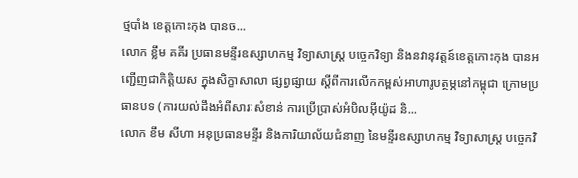ថ្មបាំង ខេត្តកោះកុង បានច...
លោក ខ្លឹម គគីរ ប្រធានមន្ទីរឧស្សាហកម្ម វិទ្យាសាស្រ្ត បច្ចេកវិទ្យា និងនវានុវត្តន៍ខេត្តកោះកុង បានអញ្ជើញជាកិត្តិយស ក្នុងសិក្ខាសាលា ផ្សព្វផ្សាយ ស្តីពីការលើកកម្ពស់អាហារូបត្ថម្ភនៅកម្ពុជា ក្រោមប្រធានបទ (ការយល់ដឹងអំពីសារៈសំខាន់ ការប្រើប្រាស់អំបិលអុីយ៉ូដ និ...
លោក ខឹម សីហា អនុប្រធានមន្ទីរ និងការិយាល័យជំនាញ នៃមន្ទីរឧស្សាហកម្ម វិទ្យាសាស្ត្រ បច្ចេកវិ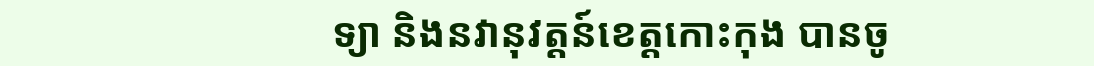ទ្យា និងនវានុវត្តន៍ខេត្តកោះកុង បានចូ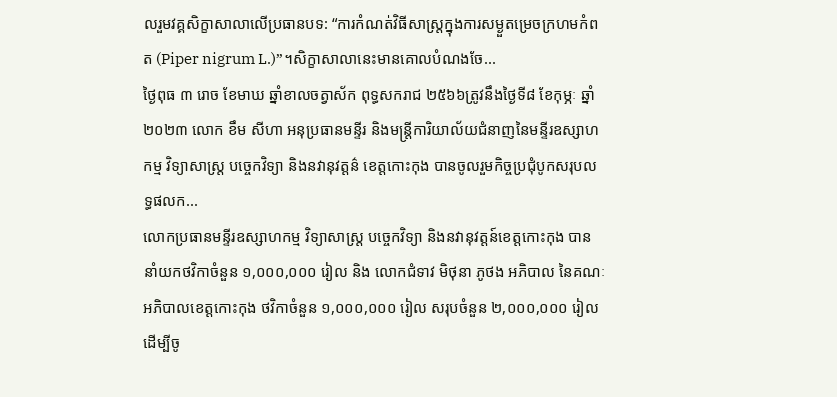លរួមវគ្គសិក្ខាសាលាលើប្រធានបទ: “ការកំណត់វិធីសាស្រ្តក្នុងការសម្ងួតម្រេចក្រហមកំពត (Piper nigrum L.)”។សិក្ខាសាលានេះមានគោលបំណងចែ...
ថ្ងៃពុធ ៣ រោច ខែមាឃ ឆ្នាំខាលចត្វាស័ក ពុទ្ធសករាជ ២៥៦៦ត្រូវនឹងថ្ងៃទី៨ ខែកុម្ភៈ ឆ្នាំ២០២៣ លោក ខឹម សីហា អនុប្រធានមន្ទីរ និងមន្ត្រីការិយាល័យជំនាញនៃមន្ទីរឧស្សាហកម្ម វិទ្យាសាស្រ្ត បច្ចេកវិទ្យា និងនវានុវត្តន៌ ខេត្តកោះកុង បានចូលរួមកិច្ចប្រជុំបូកសរុបលទ្ធផលក...
លោកប្រធានមន្ទីរឧស្សាហកម្ម វិទ្យាសាស្ត្រ បច្ចេកវិទ្យា និងនវានុវត្តន៍ខេត្តកោះកុង បាននាំយកថវិកាចំនួន ១,០០០,០០០ រៀល និង លោកជំទាវ មិថុនា ភូថង អភិបាល នៃគណៈអភិបាលខេត្តកោះកុង ថវិកាចំនួន ១,០០០,០០០ រៀល សរុបចំនួន ២,០០០,០០០ រៀល ដើម្បីចូ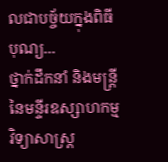លជាបច្ច័យក្នុងពិធីបុណ្យ...
ថ្នាក់ដឹកនាំ និងមន្ត្រី នៃមន្ទីរឧស្សាហកម្ម វិទ្យាសាស្ត្រ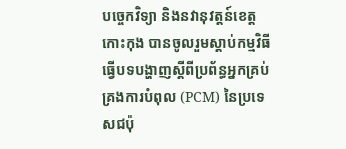បច្ចេកវិទ្យា និងនវានុវត្តន៍ខេត្តកោះកុង បានចូលរួមស្តាប់កម្មវិធីធ្វើបទបង្ហាញស្តីពីប្រព័ន្ធអ្នកគ្រប់គ្រងការបំពុល (PCM) នៃប្រទេសជប៉ុ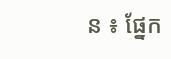ន ៖ ផ្នែក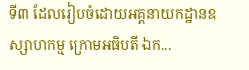ទី៣ ដែលរៀបចំដោយអគ្គនាយកដ្ឋានឧស្សាហកម្ម ក្រោមអធិបតី ឯក...